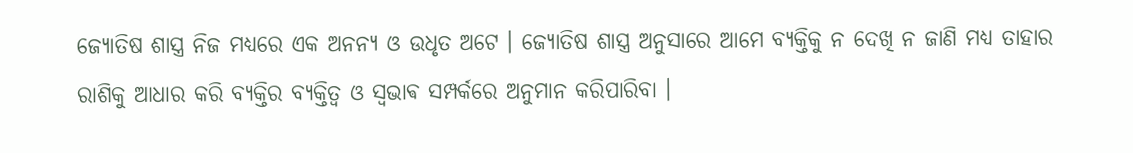ଜ୍ୟୋତିଷ ଶାସ୍ତ୍ର ନିଜ ମଧ୍ୟରେ ଏକ ଅନନ୍ୟ ଓ ଉଧୃତ ଅଟେ । ଜ୍ୟୋତିଷ ଶାସ୍ତ୍ର ଅନୁସାରେ ଆମେ ବ୍ୟକ୍ତିକୁ ନ ଦେଖି ନ ଜାଣି ମଧ୍ୟ ତାହାର ରାଶିକୁ ଆଧାର କରି ବ୍ୟକ୍ତିର ବ୍ୟକ୍ତିତ୍ୱ ଓ ସ୍ଵଭାଵ ସମ୍ପର୍କରେ ଅନୁମାନ କରିପାରିବା ।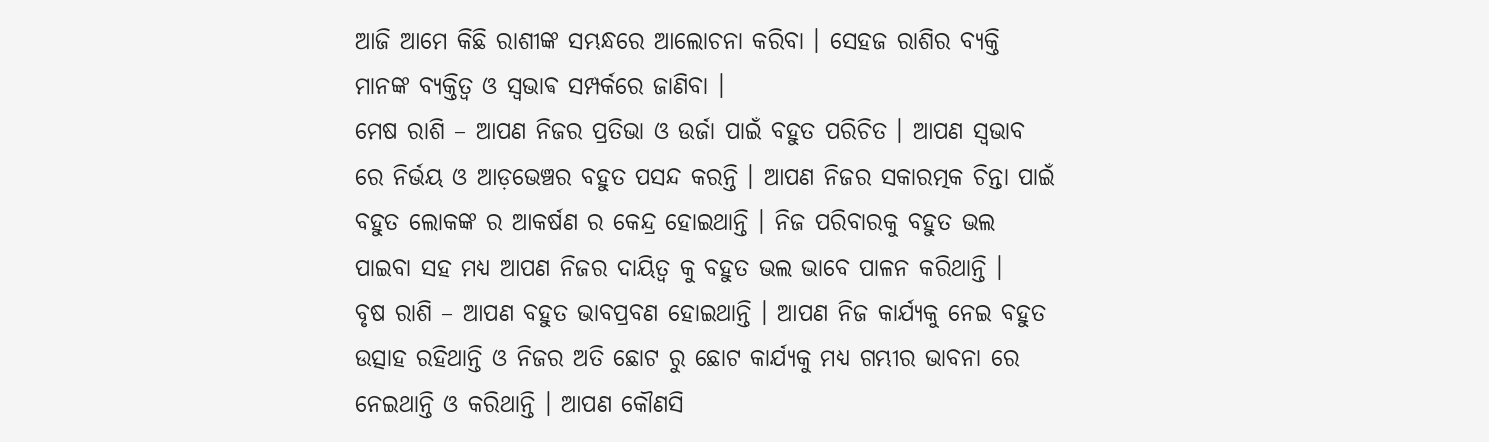ଆଜି ଆମେ କିଛି ରାଶୀଙ୍କ ସମ୍ଭନ୍ଧରେ ଆଲୋଚନା କରିବା । ସେହଜ ରାଶିର ବ୍ୟକ୍ତି ମାନଙ୍କ ବ୍ୟକ୍ତିତ୍ୱ ଓ ସ୍ଵଭାଵ ସମ୍ପର୍କରେ ଜାଣିବା ।
ମେଷ ରାଶି – ଆପଣ ନିଜର ପ୍ରତିଭା ଓ ଉର୍ଜା ପାଇଁ ବହୁତ ପରିଚିତ । ଆପଣ ସ୍ୱଭାବ ରେ ନିର୍ଭୟ ଓ ଆଡ଼ଭେଞ୍ଚର ବହୁତ ପସନ୍ଦ କରନ୍ତି । ଆପଣ ନିଜର ସକାରତ୍ମକ ଚିନ୍ତା ପାଇଁ ବହୁତ ଲୋକଙ୍କ ର ଆକର୍ଷଣ ର କେନ୍ଦ୍ର ହୋଇଥାନ୍ତି । ନିଜ ପରିବାରକୁ ବହୁତ ଭଲ ପାଇବା ସହ ମଧ୍ୟ ଆପଣ ନିଜର ଦାୟିତ୍ୱ କୁ ବହୁତ ଭଲ ଭାବେ ପାଳନ କରିଥାନ୍ତି ।
ବୃଷ ରାଶି – ଆପଣ ବହୁତ ଭାବପ୍ରବଣ ହୋଇଥାନ୍ତି । ଆପଣ ନିଜ କାର୍ଯ୍ୟକୁ ନେଇ ବହୁତ ଉତ୍ସାହ ରହିଥାନ୍ତି ଓ ନିଜର ଅତି ଛୋଟ ରୁ ଛୋଟ କାର୍ଯ୍ୟକୁ ମଧ୍ୟ ଗମ୍ଭୀର ଭାବନା ରେ ନେଇଥାନ୍ତି ଓ କରିଥାନ୍ତି । ଆପଣ କୌଣସି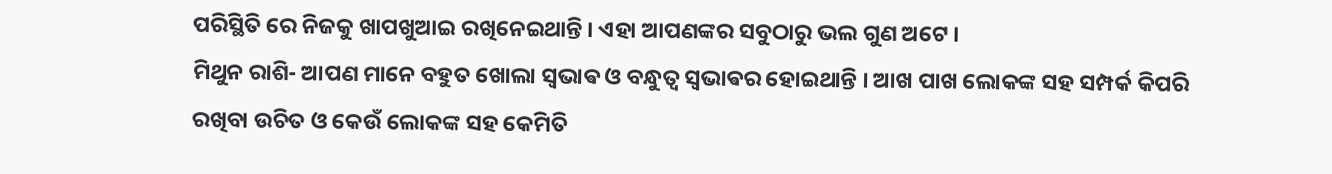ପରିସ୍ଥିତି ରେ ନିଜକୁ ଖାପଖୁଆଇ ରଖିନେଇଥାନ୍ତି । ଏହା ଆପଣଙ୍କର ସବୁଠାରୁ ଭଲ ଗୁଣ ଅଟେ ।
ମିଥୁନ ରାଶି- ଆପଣ ମାନେ ବହୁତ ଖୋଲା ସ୍ଵଭାଵ ଓ ବନ୍ଧୁତ୍ୱ ସ୍ଵଭାଵର ହୋଇଥାନ୍ତି । ଆଖ ପାଖ ଲୋକଙ୍କ ସହ ସମ୍ପର୍କ କିପରି ରଖିବା ଉଚିତ ଓ କେଉଁ ଲୋକଙ୍କ ସହ କେମିତି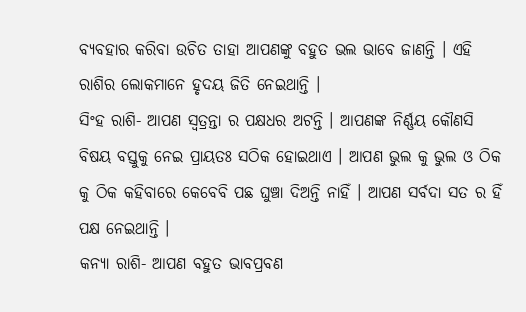ବ୍ୟବହାର କରିବା ଉଚିତ ତାହା ଆପଣଙ୍କୁ ବହୁତ ଭଲ ଭାବେ ଜାଣନ୍ତି । ଏହି ରାଶିର ଲୋକମାନେ ହୃଦୟ ଜିତି ନେଇଥାନ୍ତି ।
ସିଂହ ରାଶି- ଆପଣ ସ୍ୱତ୍ରନ୍ତା ର ପକ୍ଷଧର ଅଟନ୍ତି । ଆପଣଙ୍କ ନିର୍ଣ୍ଣୟ କୌଣସି ବିଷୟ ବସ୍ତୁକୁ ନେଇ ପ୍ରାୟତଃ ସଠିକ ହୋଇଥାଏ । ଆପଣ ଭୁଲ କୁ ଭୁଲ ଓ ଠିକ କୁ ଠିକ କହିବାରେ କେବେବି ପଛ ଘୁଞ୍ଚା ଦିଅନ୍ତି ନାହିଁ । ଆପଣ ସର୍ବଦା ସତ ର ହିଁ ପକ୍ଷ ନେଇଥାନ୍ତି ।
କନ୍ୟା ରାଶି- ଆପଣ ବହୁତ ଭାବପ୍ରବଣ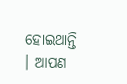ହୋଇଥାନ୍ତି । ଆପଣ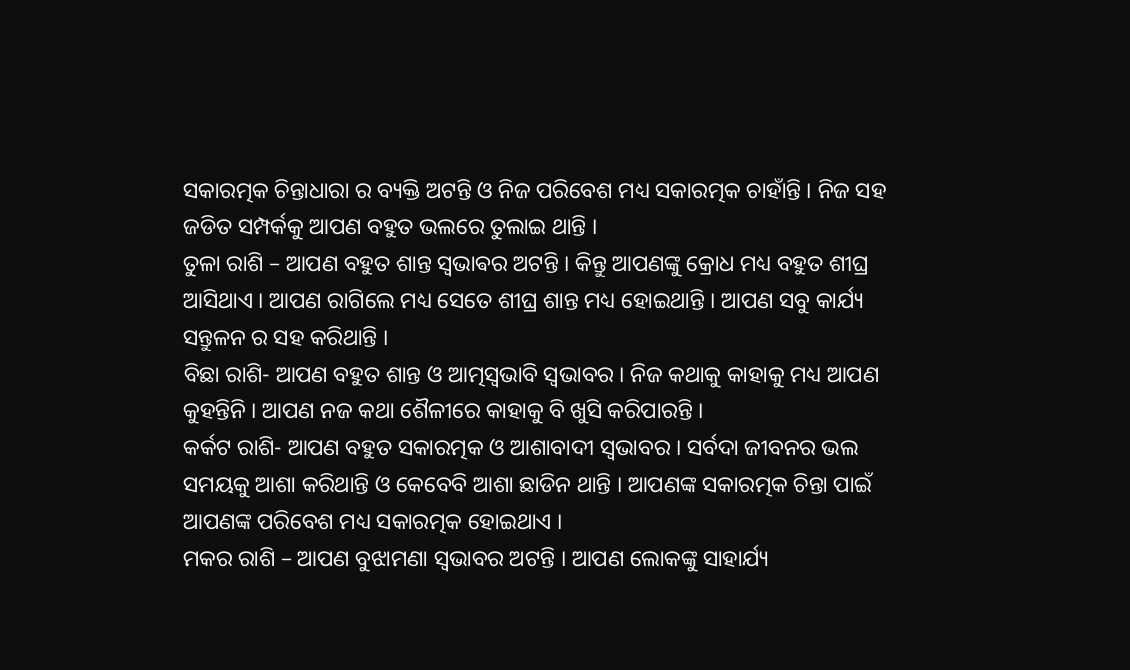ସକାରତ୍ମକ ଚିନ୍ତାଧାରା ର ବ୍ୟକ୍ତି ଅଟନ୍ତି ଓ ନିଜ ପରିବେଶ ମଧ୍ୟ ସକାରତ୍ମକ ଚାହାଁନ୍ତି । ନିଜ ସହ ଜଡିତ ସମ୍ପର୍କକୁ ଆପଣ ବହୁତ ଭଲରେ ତୁଲାଇ ଥାନ୍ତି ।
ତୁଳା ରାଶି – ଆପଣ ବହୁତ ଶାନ୍ତ ସ୍ଵଭାଵର ଅଟନ୍ତି । କିନ୍ତୁ ଆପଣଙ୍କୁ କ୍ରୋଧ ମଧ୍ୟ ବହୁତ ଶୀଘ୍ର ଆସିଥାଏ । ଆପଣ ରାଗିଲେ ମଧ୍ୟ ସେତେ ଶୀଘ୍ର ଶାନ୍ତ ମଧ୍ୟ ହୋଇଥାନ୍ତି । ଆପଣ ସବୁ କାର୍ଯ୍ୟ ସନ୍ତୁଳନ ର ସହ କରିଥାନ୍ତି ।
ବିଛା ରାଶି- ଆପଣ ବହୁତ ଶାନ୍ତ ଓ ଆତ୍ମସ୍ବଭାବି ସ୍ୱଭାବର । ନିଜ କଥାକୁ କାହାକୁ ମଧ୍ୟ ଆପଣ କୁହନ୍ତିନି । ଆପଣ ନଜ କଥା ଶୈଳୀରେ କାହାକୁ ବି ଖୁସି କରିପାରନ୍ତି ।
କର୍କଟ ରାଶି- ଆପଣ ବହୁତ ସକାରତ୍ମକ ଓ ଆଶାବାଦୀ ସ୍ୱଭାବର । ସର୍ବଦା ଜୀବନର ଭଲ ସମୟକୁ ଆଶା କରିଥାନ୍ତି ଓ କେବେବି ଆଶା ଛାଡିନ ଥାନ୍ତି । ଆପଣଙ୍କ ସକାରତ୍ମକ ଚିନ୍ତା ପାଇଁ ଆପଣଙ୍କ ପରିବେଶ ମଧ୍ୟ ସକାରତ୍ମକ ହୋଇଥାଏ ।
ମକର ରାଶି – ଆପଣ ବୁଝାମଣା ସ୍ୱଭାବର ଅଟନ୍ତି । ଆପଣ ଲୋକଙ୍କୁ ସାହାର୍ଯ୍ୟ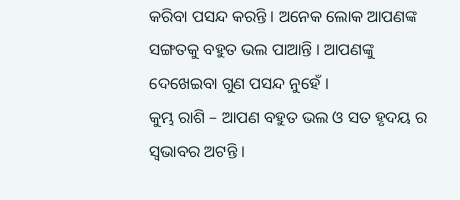କରିବା ପସନ୍ଦ କରନ୍ତି । ଅନେକ ଲୋକ ଆପଣଙ୍କ ସଙ୍ଗତକୁ ବହୁତ ଭଲ ପାଆନ୍ତି । ଆପଣଙ୍କୁ ଦେଖେଇବା ଗୁଣ ପସନ୍ଦ ନୁହେଁ ।
କୁମ୍ଭ ରାଶି – ଆପଣ ବହୁତ ଭଲ ଓ ସତ ହୃଦୟ ର ସ୍ୱଭାବର ଅଟନ୍ତି ।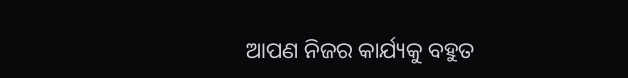ଆପଣ ନିଜର କାର୍ଯ୍ୟକୁ ବହୁତ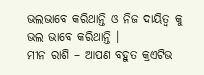ଭଲଭାବେ କରିଥାନ୍ତି ଓ ନିଜ ଦାୟିତ୍ୱ କୁ ଭଲ ଭାବେ କରିଥାନ୍ତି ।
ମୀନ ରାଶି – ଆପଣ ବହୁତ କ୍ରଏଟିଭ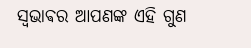ସ୍ଵଭାଵର ଆପଣଙ୍କ ଏହି ଗୁଣ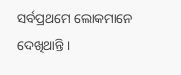ସର୍ବପ୍ରଥମେ ଲୋକମାନେ ଦେଖିଥାନ୍ତି ।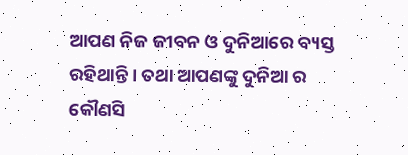ଆପଣ ନିଜ ଜୀବନ ଓ ଦୁନିଆରେ ବ୍ୟସ୍ତ ରହିଥାନ୍ତି । ତଥା ଆପଣଙ୍କୁ ଦୁନିଆ ର କୌଣସି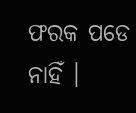ଫରକ ପଡେ ନାହିଁ ।